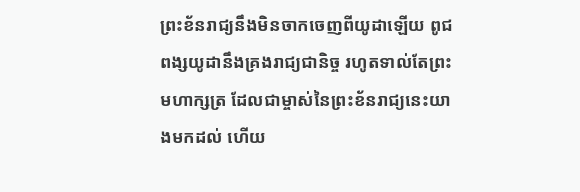ព្រះខ័នរាជ្យនឹងមិនចាកចេញពីយូដាឡើយ ពូជពង្សយូដានឹងគ្រងរាជ្យជានិច្ច រហូតទាល់តែព្រះមហាក្សត្រ ដែលជាម្ចាស់នៃព្រះខ័នរាជ្យនេះយាងមកដល់ ហើយ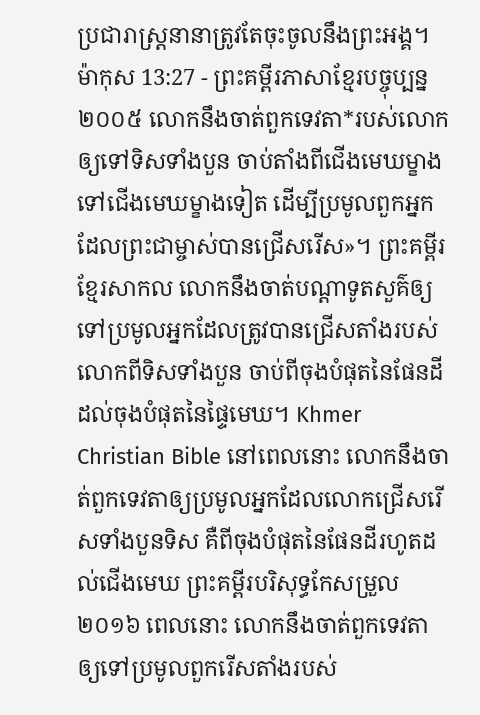ប្រជារាស្ត្រនានាត្រូវតែចុះចូលនឹងព្រះអង្គ។
ម៉ាកុស 13:27 - ព្រះគម្ពីរភាសាខ្មែរបច្ចុប្បន្ន ២០០៥ លោកនឹងចាត់ពួកទេវតា*របស់លោកឲ្យទៅទិសទាំងបួន ចាប់តាំងពីជើងមេឃម្ខាងទៅជើងមេឃម្ខាងទៀត ដើម្បីប្រមូលពួកអ្នកដែលព្រះជាម្ចាស់បានជ្រើសរើស»។ ព្រះគម្ពីរខ្មែរសាកល លោកនឹងចាត់បណ្ដាទូតសួគ៌ឲ្យទៅប្រមូលអ្នកដែលត្រូវបានជ្រើសតាំងរបស់លោកពីទិសទាំងបួន ចាប់ពីចុងបំផុតនៃផែនដីដល់ចុងបំផុតនៃផ្ទៃមេឃ។ Khmer Christian Bible នៅពេលនោះ លោកនឹងចាត់ពួកទេវតាឲ្យប្រមូលអ្នកដែលលោកជ្រើសរើសទាំងបួនទិស គឺពីចុងបំផុតនៃផែនដីរហូតដល់ជើងមេឃ ព្រះគម្ពីរបរិសុទ្ធកែសម្រួល ២០១៦ ពេលនោះ លោកនឹងចាត់ពួកទេវតា ឲ្យទៅប្រមូលពួករើសតាំងរបស់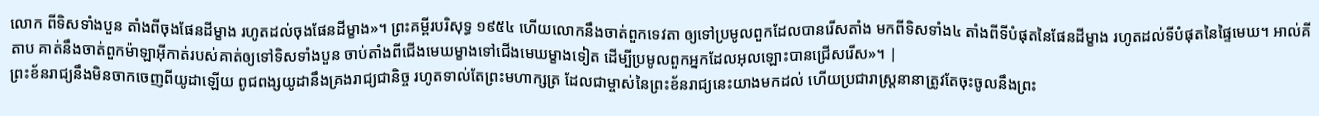លោក ពីទិសទាំងបួន តាំងពីចុងផែនដីម្ខាង រហូតដល់ចុងផែនដីម្ខាង»។ ព្រះគម្ពីរបរិសុទ្ធ ១៩៥៤ ហើយលោកនឹងចាត់ពួកទេវតា ឲ្យទៅប្រមូលពួកដែលបានរើសតាំង មកពីទិសទាំង៤ តាំងពីទីបំផុតនៃផែនដីម្ខាង រហូតដល់ទីបំផុតនៃផ្ទៃមេឃ។ អាល់គីតាប គាត់នឹងចាត់ពួកម៉ាឡាអ៊ីកាត់របស់គាត់ឲ្យទៅទិសទាំងបួន ចាប់តាំងពីជើងមេឃម្ខាងទៅជើងមេឃម្ខាងទៀត ដើម្បីប្រមូលពួកអ្នកដែលអុលឡោះបានជ្រើសរើស»។ |
ព្រះខ័នរាជ្យនឹងមិនចាកចេញពីយូដាឡើយ ពូជពង្សយូដានឹងគ្រងរាជ្យជានិច្ច រហូតទាល់តែព្រះមហាក្សត្រ ដែលជាម្ចាស់នៃព្រះខ័នរាជ្យនេះយាងមកដល់ ហើយប្រជារាស្ត្រនានាត្រូវតែចុះចូលនឹងព្រះ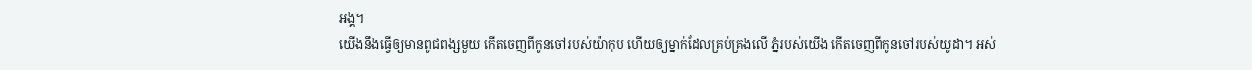អង្គ។
យើងនឹងធ្វើឲ្យមានពូជពង្សមួយ កើតចេញពីកូនចៅរបស់យ៉ាកុប ហើយឲ្យម្នាក់ដែលគ្រប់គ្រងលើ ភ្នំរបស់យើង កើតចេញពីកូនចៅរបស់យូដា។ អស់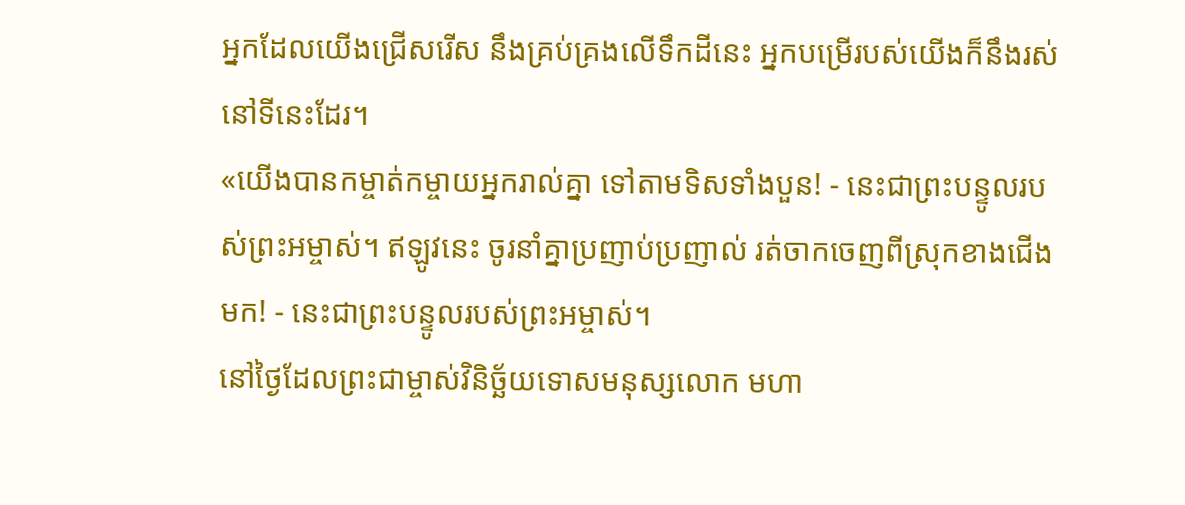អ្នកដែលយើងជ្រើសរើស នឹងគ្រប់គ្រងលើទឹកដីនេះ អ្នកបម្រើរបស់យើងក៏នឹងរស់នៅទីនេះដែរ។
«យើងបានកម្ចាត់កម្ចាយអ្នករាល់គ្នា ទៅតាមទិសទាំងបួន! - នេះជាព្រះបន្ទូលរបស់ព្រះអម្ចាស់។ ឥឡូវនេះ ចូរនាំគ្នាប្រញាប់ប្រញាល់ រត់ចាកចេញពីស្រុកខាងជើងមក! - នេះជាព្រះបន្ទូលរបស់ព្រះអម្ចាស់។
នៅថ្ងៃដែលព្រះជាម្ចាស់វិនិច្ឆ័យទោសមនុស្សលោក មហា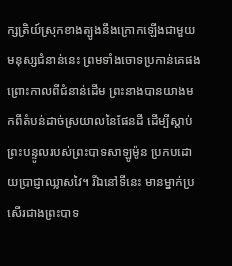ក្សត្រិយ៍ស្រុកខាងត្បូងនឹងក្រោកឡើងជាមួយមនុស្សជំនាន់នេះ ព្រមទាំងចោទប្រកាន់គេផង ព្រោះកាលពីជំនាន់ដើម ព្រះនាងបានយាងមកពីតំបន់ដាច់ស្រយាលនៃផែនដី ដើម្បីស្ដាប់ព្រះបន្ទូលរបស់ព្រះបាទសាឡូម៉ូន ប្រកបដោយប្រាជ្ញាឈ្លាសវៃ។ រីឯនៅទីនេះ មានម្នាក់ប្រសើរជាងព្រះបាទ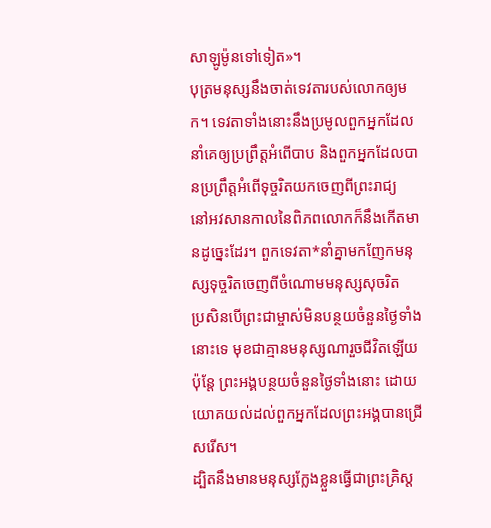សាឡូម៉ូនទៅទៀត»។
បុត្រមនុស្សនឹងចាត់ទេវតារបស់លោកឲ្យមក។ ទេវតាទាំងនោះនឹងប្រមូលពួកអ្នកដែលនាំគេឲ្យប្រព្រឹត្តអំពើបាប និងពួកអ្នកដែលបានប្រព្រឹត្តអំពើទុច្ចរិតយកចេញពីព្រះរាជ្យ
នៅអវសានកាលនៃពិភពលោកក៏នឹងកើតមានដូច្នេះដែរ។ ពួកទេវតា*នាំគ្នាមកញែកមនុស្សទុច្ចរិតចេញពីចំណោមមនុស្សសុចរិត
ប្រសិនបើព្រះជាម្ចាស់មិនបន្ថយចំនួនថ្ងៃទាំងនោះទេ មុខជាគ្មានមនុស្សណារួចជីវិតឡើយ ប៉ុន្តែ ព្រះអង្គបន្ថយចំនួនថ្ងៃទាំងនោះ ដោយយោគយល់ដល់ពួកអ្នកដែលព្រះអង្គបានជ្រើសរើស។
ដ្បិតនឹងមានមនុស្សក្លែងខ្លួនធ្វើជាព្រះគ្រិស្ត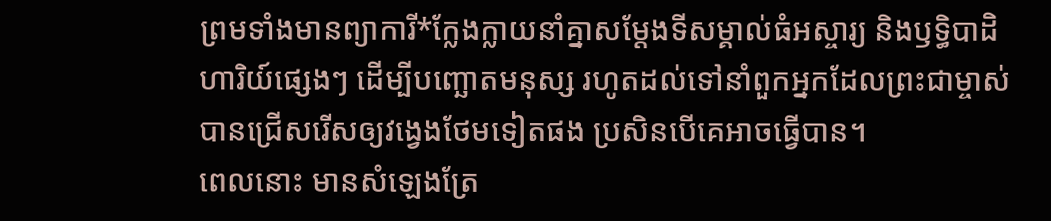ព្រមទាំងមានព្យាការី*ក្លែងក្លាយនាំគ្នាសម្តែងទីសម្គាល់ធំអស្ចារ្យ និងឫទ្ធិបាដិហារិយ៍ផ្សេងៗ ដើម្បីបញ្ឆោតមនុស្ស រហូតដល់ទៅនាំពួកអ្នកដែលព្រះជាម្ចាស់បានជ្រើសរើសឲ្យវង្វេងថែមទៀតផង ប្រសិនបើគេអាចធ្វើបាន។
ពេលនោះ មានសំឡេងត្រែ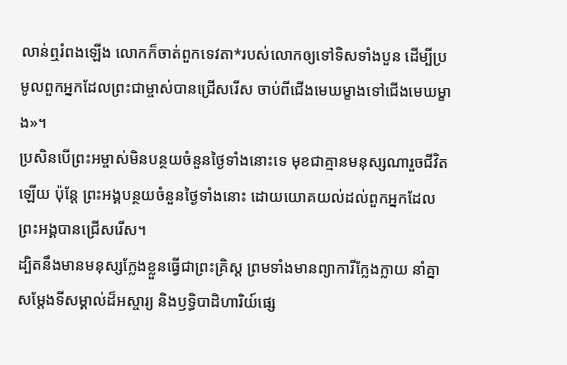លាន់ឮរំពងឡើង លោកក៏ចាត់ពួកទេវតា*របស់លោកឲ្យទៅទិសទាំងបួន ដើម្បីប្រមូលពួកអ្នកដែលព្រះជាម្ចាស់បានជ្រើសរើស ចាប់ពីជើងមេឃម្ខាងទៅជើងមេឃម្ខាង»។
ប្រសិនបើព្រះអម្ចាស់មិនបន្ថយចំនួនថ្ងៃទាំងនោះទេ មុខជាគ្មានមនុស្សណារួចជីវិតឡើយ ប៉ុន្តែ ព្រះអង្គបន្ថយចំនួនថ្ងៃទាំងនោះ ដោយយោគយល់ដល់ពួកអ្នកដែលព្រះអង្គបានជ្រើសរើស។
ដ្បិតនឹងមានមនុស្សក្លែងខ្លួនធ្វើជាព្រះគ្រិស្ត ព្រមទាំងមានព្យាការីក្លែងក្លាយ នាំគ្នាសម្តែងទីសម្គាល់ដ៏អស្ចារ្យ និងឫទ្ធិបាដិហារិយ៍ផ្សេ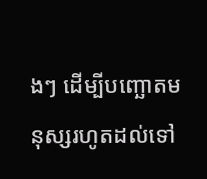ងៗ ដើម្បីបញ្ឆោតមនុស្សរហូតដល់ទៅ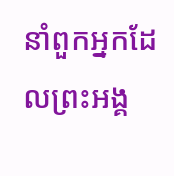នាំពួកអ្នកដែលព្រះអង្គ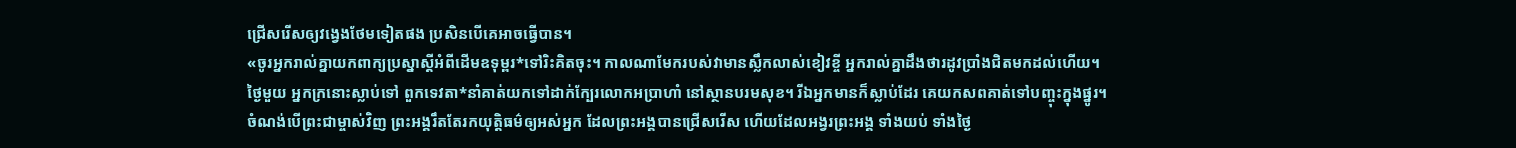ជ្រើសរើសឲ្យវង្វេងថែមទៀតផង ប្រសិនបើគេអាចធ្វើបាន។
«ចូរអ្នករាល់គ្នាយកពាក្យប្រស្នាស្ដីអំពីដើមឧទុម្ពរ*ទៅរិះគិតចុះ។ កាលណាមែករបស់វាមានស្លឹកលាស់ខៀវខ្ចី អ្នករាល់គ្នាដឹងថារដូវប្រាំងជិតមកដល់ហើយ។
ថ្ងៃមួយ អ្នកក្រនោះស្លាប់ទៅ ពួកទេវតា*នាំគាត់យកទៅដាក់ក្បែរលោកអប្រាហាំ នៅស្ថានបរមសុខ។ រីឯអ្នកមានក៏ស្លាប់ដែរ គេយកសពគាត់ទៅបញ្ចុះក្នុងផ្នូរ។
ចំណង់បើព្រះជាម្ចាស់វិញ ព្រះអង្គរឹតតែរកយុត្តិធម៌ឲ្យអស់អ្នក ដែលព្រះអង្គបានជ្រើសរើស ហើយដែលអង្វរព្រះអង្គ ទាំងយប់ ទាំងថ្ងៃ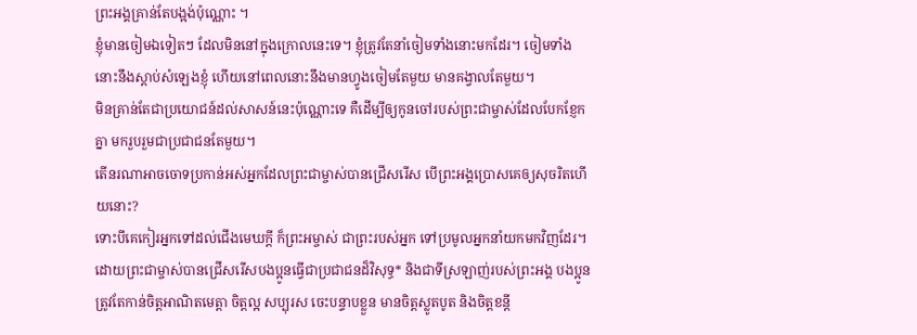ព្រះអង្គគ្រាន់តែបង្អង់ប៉ុណ្ណោះ ។
ខ្ញុំមានចៀមឯទៀតៗ ដែលមិននៅក្នុងក្រោលនេះទេ។ ខ្ញុំត្រូវតែនាំចៀមទាំងនោះមកដែរ។ ចៀមទាំងនោះនឹងស្ដាប់សំឡេងខ្ញុំ ហើយនៅពេលនោះនឹងមានហ្វូងចៀមតែមួយ មានគង្វាលតែមួយ។
មិនគ្រាន់តែជាប្រយោជន៍ដល់សាសន៍នេះប៉ុណ្ណោះទេ គឺដើម្បីឲ្យកូនចៅរបស់ព្រះជាម្ចាស់ដែលបែកខ្ញែកគ្នា មករួបរួមជាប្រជាជនតែមួយ។
តើនរណាអាចចោទប្រកាន់អស់អ្នកដែលព្រះជាម្ចាស់បានជ្រើសរើស បើព្រះអង្គប្រោសគេឲ្យសុចរិតហើយនោះ?
ទោះបីគេកៀរអ្នកទៅដល់ជើងមេឃក្ដី ក៏ព្រះអម្ចាស់ ជាព្រះរបស់អ្នក ទៅប្រមូលអ្នកនាំយកមកវិញដែរ។
ដោយព្រះជាម្ចាស់បានជ្រើសរើសបងប្អូនធ្វើជាប្រជាជនដ៏វិសុទ្ធ* និងជាទីស្រឡាញ់របស់ព្រះអង្គ បងប្អូនត្រូវតែកាន់ចិត្តអាណិតមេត្តា ចិត្តល្អ សប្បុរស ចេះបន្ទាបខ្លួន មានចិត្តស្លូតបូត និងចិត្តខន្តី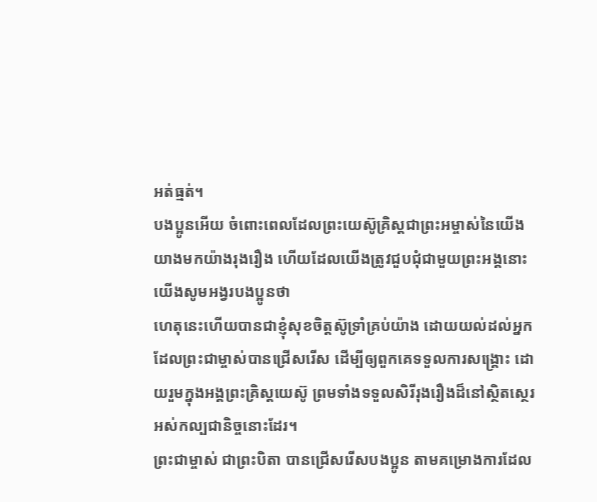អត់ធ្មត់។
បងប្អូនអើយ ចំពោះពេលដែលព្រះយេស៊ូគ្រិស្តជាព្រះអម្ចាស់នៃយើង យាងមកយ៉ាងរុងរឿង ហើយដែលយើងត្រូវជួបជុំជាមួយព្រះអង្គនោះ យើងសូមអង្វរបងប្អូនថា
ហេតុនេះហើយបានជាខ្ញុំសុខចិត្តស៊ូទ្រាំគ្រប់យ៉ាង ដោយយល់ដល់អ្នកដែលព្រះជាម្ចាស់បានជ្រើសរើស ដើម្បីឲ្យពួកគេទទួលការសង្គ្រោះ ដោយរួមក្នុងអង្គព្រះគ្រិស្តយេស៊ូ ព្រមទាំងទទួលសិរីរុងរឿងដ៏នៅស្ថិតស្ថេរអស់កល្បជានិច្ចនោះដែរ។
ព្រះជាម្ចាស់ ជាព្រះបិតា បានជ្រើសរើសបងប្អូន តាមគម្រោងការដែល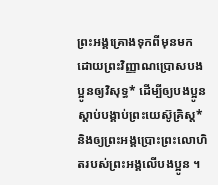ព្រះអង្គគ្រោងទុកពីមុនមក ដោយព្រះវិញ្ញាណប្រោសបងប្អូនឲ្យវិសុទ្ធ* ដើម្បីឲ្យបងប្អូនស្ដាប់បង្គាប់ព្រះយេស៊ូគ្រិស្ត* និងឲ្យព្រះអង្គប្រោះព្រះលោហិតរបស់ព្រះអង្គលើបងប្អូន ។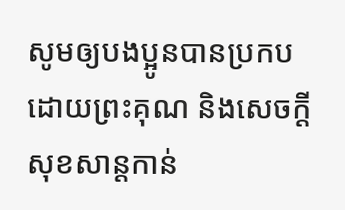សូមឲ្យបងប្អូនបានប្រកបដោយព្រះគុណ និងសេចក្ដីសុខសាន្តកាន់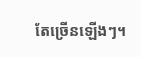តែច្រើនឡើងៗ។